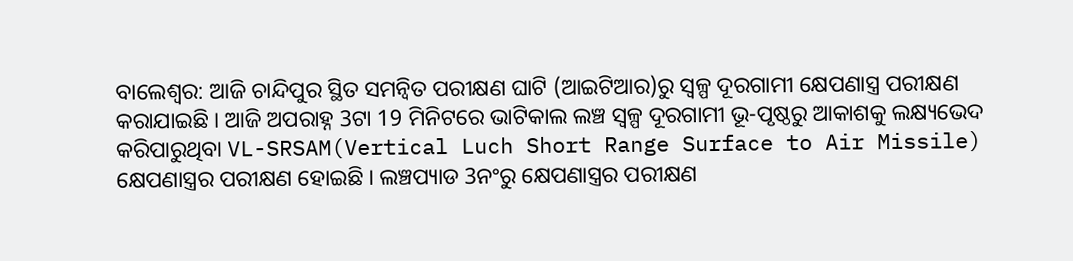ବାଲେଶ୍ବର: ଆଜି ଚାନ୍ଦିପୁର ସ୍ଥିତ ସମନ୍ବିତ ପରୀକ୍ଷଣ ଘାଟି (ଆଇଟିଆର)ରୁ ସ୍ୱଳ୍ପ ଦୂରଗାମୀ କ୍ଷେପଣାସ୍ତ୍ର ପରୀକ୍ଷଣ କରାଯାଇଛି । ଆଜି ଅପରାହ୍ନ 3ଟା 19 ମିନିଟରେ ଭାଟିକାଲ ଲଞ୍ଚ ସ୍ବଳ୍ପ ଦୂରଗାମୀ ଭୂ-ପୃଷ୍ଠରୁ ଆକାଶକୁ ଲକ୍ଷ୍ୟଭେଦ କରିପାରୁଥିବା VL-SRSAM(Vertical Luch Short Range Surface to Air Missile) କ୍ଷେପଣାସ୍ତ୍ରର ପରୀକ୍ଷଣ ହୋଇଛି । ଲଞ୍ଚପ୍ୟାଡ 3ନଂରୁ କ୍ଷେପଣାସ୍ତ୍ରର ପରୀକ୍ଷଣ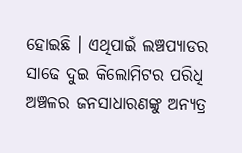ହୋଇଛି । ଏଥିପାଇଁ ଲଞ୍ଚପ୍ୟାଡର ସାଢେ ଦୁଇ କିଲୋମିଟର ପରିଧି ଅଞ୍ଚଳର ଜନସାଧାରଣଙ୍କୁ ଅନ୍ୟତ୍ର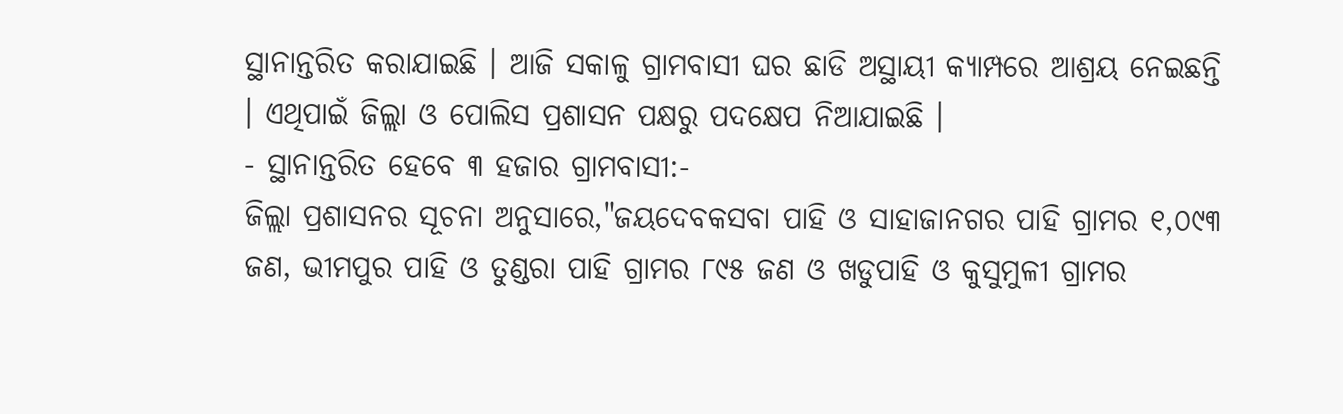ସ୍ଥାନାନ୍ତରିତ କରାଯାଇଛି । ଆଜି ସକାଳୁ ଗ୍ରାମବାସୀ ଘର ଛାଡି ଅସ୍ଥାୟୀ କ୍ୟାମ୍ପରେ ଆଶ୍ରୟ ନେଇଛନ୍ତି । ଏଥିପାଇଁ ଜିଲ୍ଲା ଓ ପୋଲିସ ପ୍ରଶାସନ ପକ୍ଷରୁ ପଦକ୍ଷେପ ନିଆଯାଇଛି ।
- ସ୍ଥାନାନ୍ତରିତ ହେବେ ୩ ହଜାର ଗ୍ରାମବାସୀ:-
ଜିଲ୍ଲା ପ୍ରଶାସନର ସୂଚନା ଅନୁସାରେ,"ଜୟଦେବକସବା ପାହି ଓ ସାହାଜାନଗର ପାହି ଗ୍ରାମର ୧,୦୯୩ ଜଣ, ଭୀମପୁର ପାହି ଓ ତୁଣ୍ଡରା ପାହି ଗ୍ରାମର ୮୯୫ ଜଣ ଓ ଖଡୁପାହି ଓ କୁସୁମୁଳୀ ଗ୍ରାମର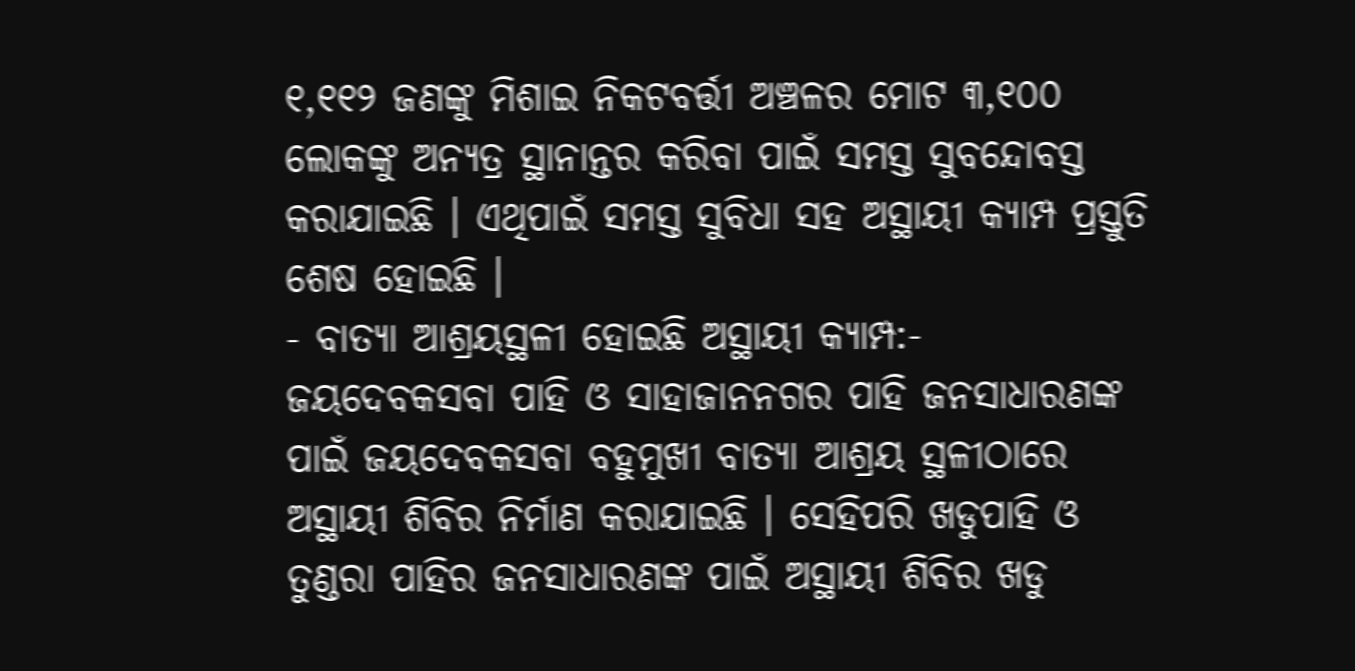୧,୧୧୨ ଜଣଙ୍କୁ ମିଶାଇ ନିକଟବର୍ତ୍ତୀ ଅଞ୍ଚଳର ମୋଟ ୩,୧୦୦ ଲୋକଙ୍କୁ ଅନ୍ୟତ୍ର ସ୍ଥାନାନ୍ତର କରିବା ପାଇଁ ସମସ୍ତ ସୁବନ୍ଦୋବସ୍ତ କରାଯାଇଛି । ଏଥିପାଇଁ ସମସ୍ତ ସୁବିଧା ସହ ଅସ୍ଥାୟୀ କ୍ୟାମ୍ପ ପ୍ରସ୍ତୁତି ଶେଷ ହୋଇଛି ।
- ବାତ୍ୟା ଆଶ୍ରୟସ୍ଥଳୀ ହୋଇଛି ଅସ୍ଥାୟୀ କ୍ୟାମ୍ପ:-
ଜୟଦେବକସବା ପାହି ଓ ସାହାଜାନନଗର ପାହି ଜନସାଧାରଣଙ୍କ ପାଇଁ ଜୟଦେବକସବା ବହୁମୁଖୀ ବାତ୍ୟା ଆଶ୍ରୟ ସ୍ଥଳୀଠାରେ ଅସ୍ଥାୟୀ ଶିବିର ନିର୍ମାଣ କରାଯାଇଛି । ସେହିପରି ଖଡୁପାହି ଓ ତୁଣ୍ଡରା ପାହିର ଜନସାଧାରଣଙ୍କ ପାଇଁ ଅସ୍ଥାୟୀ ଶିବିର ଖଡୁ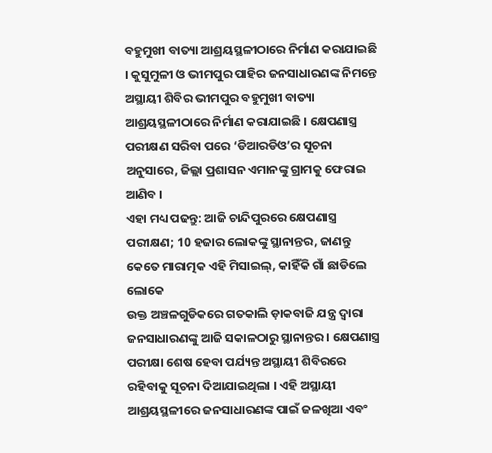ବହୁମୁଖୀ ବାତ୍ୟା ଆଶ୍ରୟସ୍ଥଳୀଠାରେ ନିର୍ମାଣ କରାଯାଇଛି । କୁସୁମୁଳୀ ଓ ଭୀମପୁର ପାହିର ଜନସାଧାରଣଙ୍କ ନିମନ୍ତେ ଅସ୍ଥାୟୀ ଶିବିର ଭୀମପୁର ବହୁମୁଖୀ ବାତ୍ୟା ଆଶ୍ରୟସ୍ଥଳୀଠାରେ ନିର୍ମାଣ କରାଯାଇଛି । କ୍ଷେପଣାସ୍ତ୍ର ପରୀକ୍ଷଣ ସରିବା ପରେ ‘ଡିଆରଡିଓ’ର ସୂଚନା ଅନୁସାରେ, ଜିଲ୍ଲା ପ୍ରଶାସନ ଏମାନଙ୍କୁ ଗ୍ରାମକୁ ଫେରାଇ ଆଣିବ ।
ଏହା ମଧ୍ୟ ପଢନ୍ତୁ: ଆଜି ଚାନ୍ଦିପୁରରେ କ୍ଷେପଣାସ୍ତ୍ର ପରୀକ୍ଷଣ; 10 ହଜାର ଲୋକଙ୍କୁ ସ୍ଥାନାନ୍ତର, ଜାଣନ୍ତୁ କେତେ ମାରାତ୍ମକ ଏହି ମିସାଇଲ୍, କାହିଁକି ଗାଁ ଛାଡିଲେ ଲୋକେ
ଉକ୍ତ ଅଞ୍ଚଳଗୁଡିକରେ ଗତକାଲି ଡ଼ାକବାଜି ଯନ୍ତ୍ର ଦ୍ୱାରା ଜନସାଧାରଣଙ୍କୁ ଆଜି ସକାଳଠାରୁ ସ୍ଥାନାନ୍ତର । କ୍ଷେପଣାସ୍ତ୍ର ପରୀକ୍ଷା ଶେଷ ହେବା ପର୍ଯ୍ୟନ୍ତ ଅସ୍ଥାୟୀ ଶିବିରରେ ରହିବାକୁ ସୂଚନା ଦିଆଯାଇଥିଲା । ଏହି ଅସ୍ଥାୟୀ ଆଶ୍ରୟସ୍ଥଳୀରେ ଜନସାଧାରଣଙ୍କ ପାଇଁ ଜଳଖିଆ ଏବଂ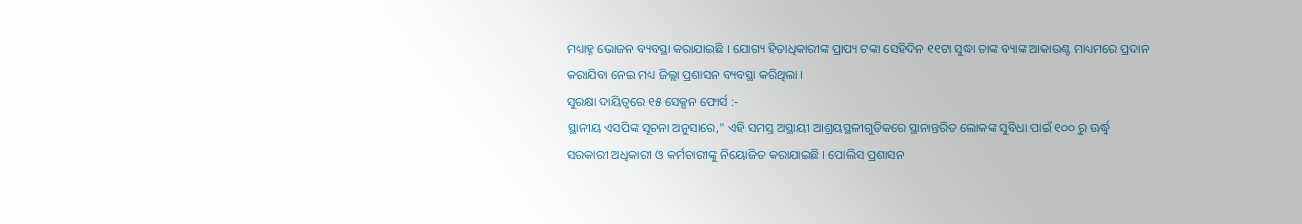ମଧ୍ୟାହ୍ନ ଭୋଜନ ବ୍ୟବସ୍ଥା କରାଯାଇଛି । ଯୋଗ୍ୟ ହିତାଧିକାରୀଙ୍କ ପ୍ରାପ୍ୟ ଟଙ୍କା ସେହିଦିନ ୧୧ଟା ସୁଦ୍ଧା ତାଙ୍କ ବ୍ୟାଙ୍କ ଆକାଉଣ୍ଟ ମାଧ୍ୟମରେ ପ୍ରଦାନ କରାଯିବା ନେଇ ମଧ୍ୟ ଜିଲ୍ଲା ପ୍ରଶାସନ ବ୍ୟବସ୍ଥା କରିଥିଲା ।
ସୁରକ୍ଷା ଦାୟିତ୍ବରେ ୧୫ ସେକ୍ସନ ଫୋର୍ସ :-
ସ୍ଥାନୀୟ ଏସପିଙ୍କ ସୂଚନା ଅନୁସାରେ," ଏହି ସମସ୍ତ ଅସ୍ଥାୟୀ ଆଶ୍ରୟସ୍ଥଳୀଗୁଡିକରେ ସ୍ଥାନାନ୍ତରିତ ଲୋକଙ୍କ ସୁବିଧା ପାଇଁ ୧୦୦ ରୁ ଊର୍ଦ୍ଧ୍ବ ସରକାରୀ ଅଧିକାରୀ ଓ କର୍ମଚାରୀଙ୍କୁ ନିୟୋଜିତ କରାଯାଇଛି । ପୋଲିସ ପ୍ରଶାସନ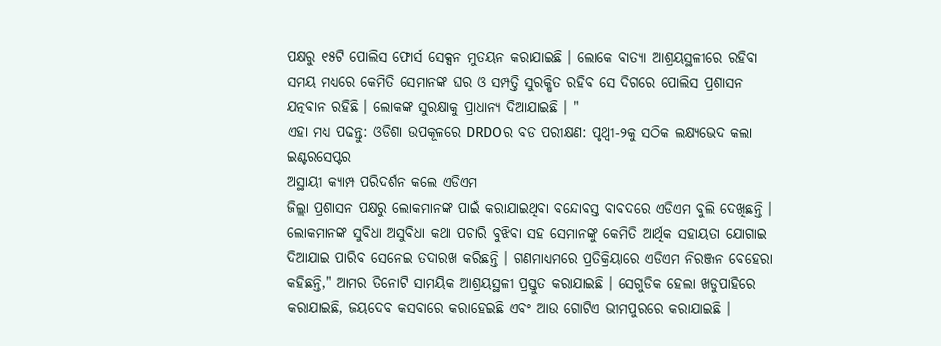ପକ୍ଷରୁ ୧୫ଟି ପୋଲିସ ଫୋର୍ସ ସେକ୍ସନ ମୁତୟନ କରାଯାଇଛି । ଲୋକେ ବାତ୍ୟା ଆଶ୍ରୟସ୍ଥଳୀରେ ରହିବା ସମୟ ମଧ୍ୟରେ କେମିତି ସେମାନଙ୍କ ଘର ଓ ସମ୍ପତ୍ତି ସୁରକ୍ଷିତ ରହିବ ସେ ଦିଗରେ ପୋଲିସ ପ୍ରଶାସନ ଯତ୍ନବାନ ରହିଛି । ଲୋକଙ୍କ ସୁରକ୍ଷାକୁ ପ୍ରାଧାନ୍ୟ ଦିଆଯାଇଛି । "
ଏହା ମଧ୍ୟ ପଢନ୍ତୁ: ଓଡିଶା ଉପକୂଳରେ DRDOର ବଡ ପରୀକ୍ଷଣ: ପୃଥ୍ଵୀ-୨କୁ ସଠିକ ଲକ୍ଷ୍ୟଭେଦ କଲା ଇଣ୍ଟରସେପ୍ଟର
ଅସ୍ଥାୟୀ କ୍ୟାମ୍ପ ପରିଦର୍ଶନ କଲେ ଏଡିଏମ
ଜିଲ୍ଲା ପ୍ରଶାସନ ପକ୍ଷରୁ ଲୋକମାନଙ୍କ ପାଇଁ କରାଯାଇଥିବା ବନ୍ଦୋବସ୍ତ ବାବଦରେ ଏଡିଏମ ବୁଲି ଦେଖିଛନ୍ତି । ଲୋକମାନଙ୍କ ସୁବିଧା ଅସୁବିଧା କଥା ପଚାରି ବୁଝିବା ସହ ସେମାନଙ୍କୁ କେମିତି ଆର୍ଥିକ ସହାୟତା ଯୋଗାଇ ଦିଆଯାଇ ପାରିବ ସେନେଇ ତଦାରଖ କରିଛନ୍ତି । ଗଣମାଧ୍ୟମରେ ପ୍ରତିକ୍ରିୟାରେ ଏଡିଏମ ନିରଞ୍ଜନ ବେହେରା କହିଛନ୍ତି," ଆମର ତିନୋଟି ସାମୟିକ ଆଶ୍ରୟସ୍ଥଳୀ ପ୍ରସ୍ତୁତ କରାଯାଇଛି । ସେଗୁଡିକ ହେଲା ଖଡୁପାହିରେ କରାଯାଇଛି, ଜୟଦେବ କସବାରେ କରାହେଇଛି ଏବଂ ଆଉ ଗୋଟିଏ ଭୀମପୁରରେ କରାଯାଇଛି ।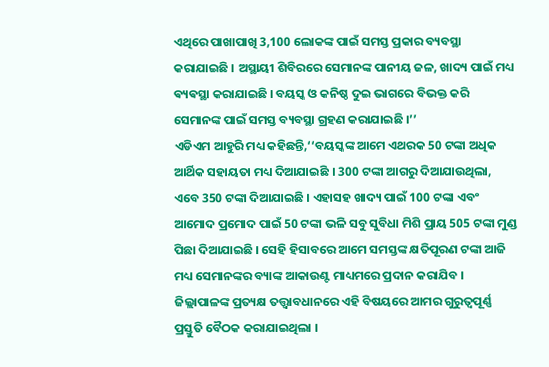ଏଥିରେ ପାଖାପାଖି 3,100 ଲୋକଙ୍କ ପାଇଁ ସମସ୍ତ ପ୍ରକାର ବ୍ୟବସ୍ଥା କରାଯାଇଛି । ଅସ୍ଥାୟୀ ଶିବିରରେ ସେମାନଙ୍କ ପାନୀୟ ଜଳ, ଖାଦ୍ୟ ପାଇଁ ମଧ୍ୟ ଵ୍ୟଵସ୍ଥା କରାଯାଇଛି । ବୟସ୍କ ଓ କନିଷ୍ଠ ଦୁଇ ଭାଗରେ ବିଭକ୍ତ କରି ସେମାନଙ୍କ ପାଇଁ ସମସ୍ତ ବ୍ୟବସ୍ଥା ଗ୍ରହଣ କରାଯାଇଛି ।’’
ଏଡିଏମ ଆହୁରି ମଧ୍ୟ କହିଛନ୍ତି,‘‘ବୟସ୍କଙ୍କ ଆମେ ଏଥରକ 50 ଟଙ୍କା ଅଧିକ ଆର୍ଥିକ ସହାୟତା ମଧ୍ୟ ଦିଆଯାଇଛି । 300 ଟଙ୍କା ଆଗରୁ ଦିଆଯାଉଥିଲା, ଏବେ 350 ଟଙ୍କା ଦିଆଯାଇଛି । ଏହାସହ ଖାଦ୍ୟ ପାଇଁ 100 ଟଙ୍କା ଏବଂ ଆମୋଦ ପ୍ରମୋଦ ପାଇଁ 50 ଟଙ୍କା ଭଳି ସବୁ ସୁବିଧା ମିଶି ପ୍ରାୟ 505 ଟଙ୍କା ମୁଣ୍ଡ ପିଛା ଦିଆଯାଇଛି । ସେହି ହିସାବରେ ଆମେ ସମସ୍ତଙ୍କ କ୍ଷତିପୂରଣ ଟଙ୍କା ଆଜି ମଧ୍ୟ ସେମାନଙ୍କର ବ୍ୟାଙ୍କ ଆକାଉଣ୍ଟ ମାଧ୍ୟମରେ ପ୍ରଦାନ କରାଯିବ । ଜିଲ୍ଲାପାଳଙ୍କ ପ୍ରତ୍ୟକ୍ଷ ତତ୍ତ୍ବାବଧାନରେ ଏହି ବିଷୟରେ ଆମର ଗୁରୁତ୍ୱପୂର୍ଣ୍ଣ ପ୍ରସ୍ତୁତି ବୈଠକ କରାଯାଇଥିଲା ।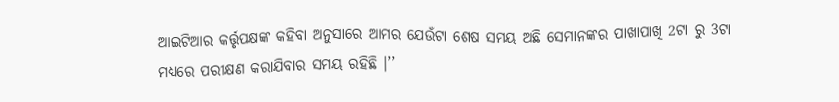ଆଇଟିଆର କର୍ତ୍ତୃପକ୍ଷଙ୍କ କହିବା ଅନୁସାରେ ଆମର ଯେଉଁଟା ଶେଷ ସମୟ ଅଛି ସେମାନଙ୍କର ପାଖାପାଖି 2ଟା ରୁ 3ଟା ମଧ୍ୟରେ ପରୀକ୍ଷଣ କରାଯିବାର ସମୟ ରହିଛି ।’’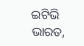ଇଟିଭି ଭାରତ,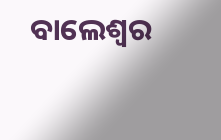ବାଲେଶ୍ବର